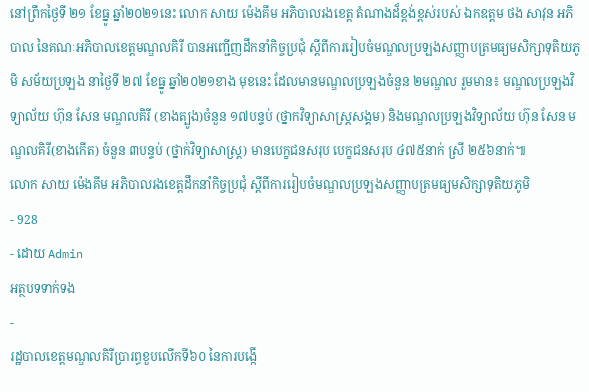នៅព្រឹកថ្ងៃទី ២១ ខែធ្នូ ឆ្នាំ២០២១នេះ លោក សាយ ម៉េងគីម អភិបាលរងខេត្ត តំណាងដ៏ខ្ពង់ខ្ពស់របស់ ឯកឧត្តម ថង សាវុន អភិបាល នៃគណៈអភិបាលខេត្តមណ្ឌលគិរី បានអញ្ជើញដឹកនាំកិច្ចប្រជុំ ស្តីពីការរៀបចំមណ្ឌលប្រឡងសញ្ញាបត្រមធ្យមសិក្សាទុតិយភូមិ សម័យប្រឡង នាថ្ងៃទី ២៧ ខែធ្នូ ឆ្នាំ២០២១ខាង មុខនេះ ដែលមានមណ្ឌលប្រឡងចំនួន ២មណ្ឌល រួមមាន៖ មណ្ឌលប្រឡងវិទ្យាល័យ ហ៊ុន សែន មណ្ឌលគិរី (ខាងត្បូង)ចំនួន ១៧បន្ទប់ (ថ្នាកវិទ្យាសាស្រ្តសង្គម) និងមណ្ឌលប្រឡងវិទ្យាល័យ ហ៊ុន សែន មណ្ឌលគិរី(ខាងកើត) ចំនួន ៣បន្ទប់ (ថ្នាក់វិទ្យាសាស្រ្ត) មានបេក្ខជនសរុប បេក្ខជនសរុប ៤៧៥នាក់ ស្រី ២៥៦នាក់៕
លោក សាយ ម៉េងគីម អភិបាលរងខេត្តដឹកនាំកិច្ចប្រជុំ ស្តីពីការរៀបចំមណ្ឌលប្រឡងសញ្ញាបត្រមធ្យមសិក្សាទុតិយភូមិ
- 928
- ដោយ Admin
អត្ថបទទាក់ទង
-
រដ្ឋបាលខេត្តមណ្ឌលគិរីប្រារព្ធខួបលើកទី៦០ នៃការបង្កើ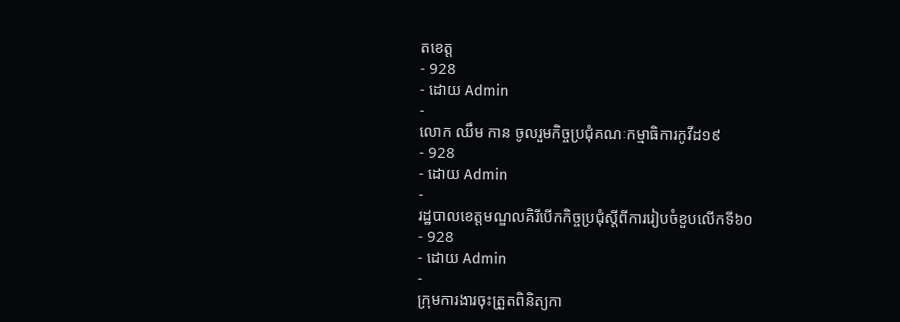តខេត្ត
- 928
- ដោយ Admin
-
លោក ឈឹម កាន ចូលរួមកិច្ចប្រជុំគណៈកម្មាធិការកូវីដ១៩
- 928
- ដោយ Admin
-
រដ្ឋបាលខេត្តមណ្ឌលគិរីបើកកិច្ចប្រជុំស្តីពីការរៀបចំខួបលើកទី៦០
- 928
- ដោយ Admin
-
ក្រុមការងារចុះត្រួតពិនិត្យកា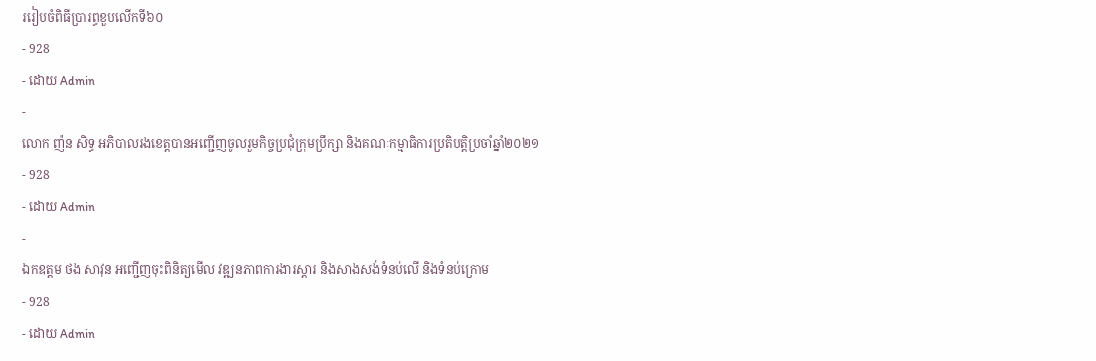ររៀបចំពិធីប្រារព្ធខួបលើកទី៦០
- 928
- ដោយ Admin
-
លោក ញ៉ន សិទ្ធ អភិបាលរងខេត្តបានអញ្ជើញចូលរួមកិច្ចប្រជុំក្រុមប្រឹក្សា និងគណៈកម្មាធិការប្រតិបត្តិប្រចាំឆ្នាំ២០២១
- 928
- ដោយ Admin
-
ឯកឧត្តម ថង សាវុន អញ្ជើញចុះពិនិត្យមើល វឌ្ឍនភាពការងារស្ដារ និងសាងសង់ទំនប់លើ និងទំនប់ក្រោម
- 928
- ដោយ Admin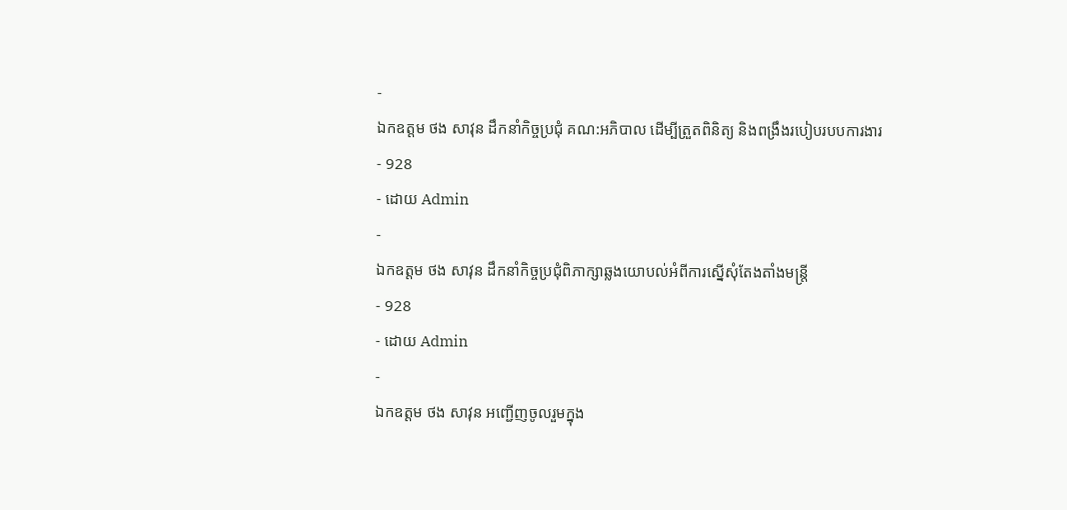-
ឯកឧត្តម ថង សាវុន ដឹកនាំកិច្ចប្រជុំ គណ:អភិបាល ដើម្បីត្រួតពិនិត្យ និងពង្រឹងរបៀបរបបការងារ
- 928
- ដោយ Admin
-
ឯកឧត្តម ថង សាវុន ដឹកនាំកិច្ចប្រជុំពិភាក្សាឆ្លងយោបល់អំពីការស្នើសុំតែងតាំងមន្រ្តី
- 928
- ដោយ Admin
-
ឯកឧត្តម ថង សាវុន អញ្ជើញចូលរួមក្នុង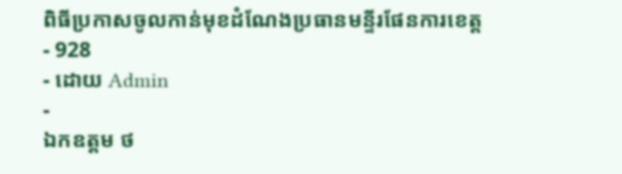ពិធីប្រកាសចូលកាន់មុខដំណែងប្រធានមន្ទីរផែនការខេត្ត
- 928
- ដោយ Admin
-
ឯកឧត្តម ថ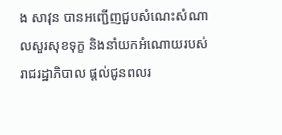ង សាវុន បានអញ្ជើញជួបសំណេះសំណាលសួរសុខទុក្ខ និងនាំយកអំណោយរបស់រាជរដ្ឋាភិបាល ផ្តល់ជូនពលរ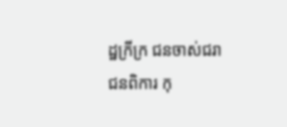ដ្ឋក្រីក្រ ជនចាស់ជរា ជនពិការ កុ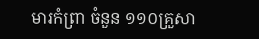មារកំព្រា ចំនួន ១១០គ្រួសា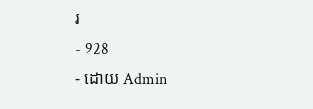រ
- 928
- ដោយ Admin